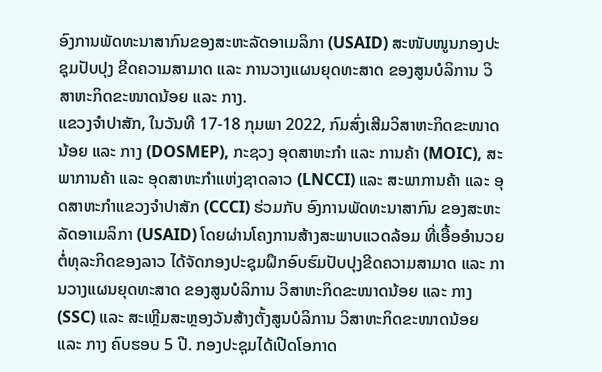ອົງການພັດທະນາສາກົນຂອງສະຫະລັດອາເມລິກາ (USAID) ສະໜັບໜູນກອງປະຊຸມປັບປຸງ ຂີດຄວາມສາມາດ ແລະ ການວາງແຜນຍຸດທະສາດ ຂອງສູນບໍລິການ ວິສາຫະກິດຂະໜາດນ້ອຍ ແລະ ກາງ.
ແຂວງຈຳປາສັກ, ໃນວັນທີ 17-18 ກຸມພາ 2022, ກົມສົ່ງເສີມວິສາຫະກິດຂະໜາດນ້ອຍ ແລະ ກາງ (DOSMEP), ກະຊວງ ອຸດສາຫະກຳ ແລະ ການຄ້າ (MOIC), ສະພາການຄ້າ ແລະ ອຸດສາຫະກຳແຫ່ງຊາດລາວ (LNCCI) ແລະ ສະພາການຄ້າ ແລະ ອຸດສາຫະກຳແຂວງຈໍາປາສັກ (CCCI) ຮ່ວມກັບ ອົງການພັດທະນາສາກົນ ຂອງສະຫະລັດອາເມລິກາ (USAID) ໂດຍຜ່ານໂຄງການສ້າງສະພາບແວດລ້ອມ ທີ່ເອື້ອອຳນວຍຕໍ່ທຸລະກິດຂອງລາວ ໄດ້ຈັດກອງປະຊຸມຝຶກອົບຮົມປັບປຸງຂີດຄວາມສາມາດ ແລະ ການວາງແຜນຍຸດທະສາດ ຂອງສູນບໍລິການ ວິສາຫະກິດຂະໜາດນ້ອຍ ແລະ ກາງ (SSC) ແລະ ສະເຫຼີມສະຫຼອງວັນສ້າງຕັ້ງສູນບໍລິການ ວິສາຫະກິດຂະໜາດນ້ອຍ ແລະ ກາງ ຄົບຮອບ 5 ປີ. ກອງປະຊຸມໄດ້ເປີດໂອກາດ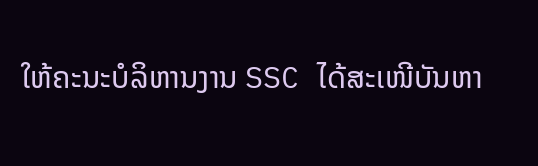ໃຫ້ຄະນະບໍລິຫານງານ SSC ໄດ້ສະເໜີບັນຫາ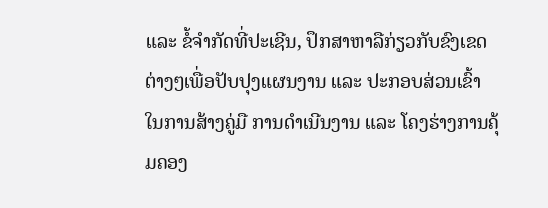ແລະ ຂໍ້ຈຳກັດທີ່ປະເຊີນ, ປຶກສາຫາລືກ່ຽວກັບຂົງເຂດຕ່າງໆເພື່ອປັບປຸງແຜນງານ ແລະ ປະກອບສ່ວນເຂົ້າໃນການສ້າງຄູ່ມື ການດຳເນີນງານ ແລະ ໂຄງຮ່າງການຄຸ້ມຄອງ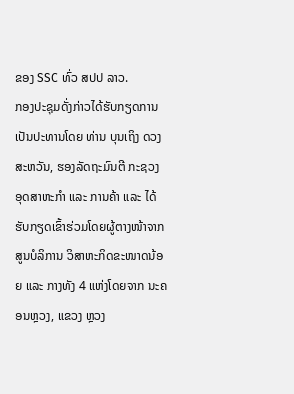ຂອງ SSC ທົ່ວ ສປປ ລາວ.
ກອງປະຊຸມດັ່ງກ່າວໄດ້ຮັບກຽດການເປັນປະທານໂດຍ ທ່ານ ບຸນເຖິງ ດວງສະຫວັນ, ຮອງລັດຖະມົນຕີ ກະຊວງ ອຸດສາຫະກຳ ແລະ ການຄ້າ ແລະ ໄດ້ຮັບກຽດເຂົ້າຮ່ວມໂດຍຜູ້ຕາງໜ້າຈາກສູນບໍລິການ ວິສາຫະກິດຂະໜາດນ້ອຍ ແລະ ກາງທັງ 4 ແຫ່ງໂດຍຈາກ ນະຄອນຫຼວງ, ແຂວງ ຫຼວງ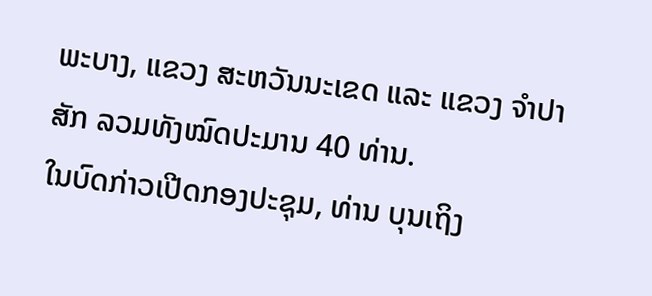ພະບາງ, ແຂວງ ສະຫວັນນະເຂດ ແລະ ແຂວງ ຈຳປາສັກ ລວມທັງໝົດປະມານ 40 ທ່ານ.
ໃນບົດກ່າວເປີດກອງປະຊຸມ, ທ່ານ ບຸນເຖິງ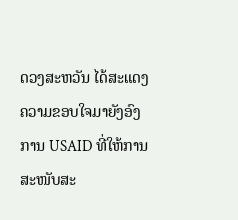ດວງສະຫວັນ ໄດ້ສະແດງຄວາມຂອບໃຈມາຍັງອົງການ USAID ທີ່ໃຫ້ການສະໜັບສະ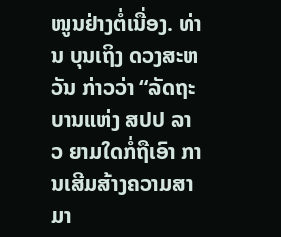ໜູນຢ່າງຕໍ່ເນື່ອງ. ທ່ານ ບຸນເຖິງ ດວງສະຫວັນ ກ່າວວ່າ “ລັດຖະບານແຫ່ງ ສປປ ລາວ ຍາມໃດກໍ່ຖືເອົາ ການເສີມສ້າງຄວາມສາມາ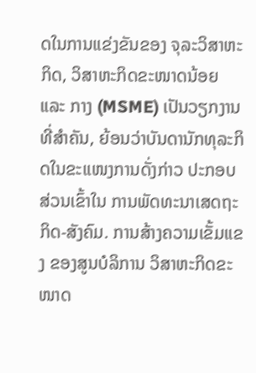ດໃນການແຂ່ງຂັນຂອງ ຈຸລະວິສາຫະກິດ, ວິສາຫະກິດຂະໜາດນ້ອຍ ແລະ ກາງ (MSME) ເປັນວຽກງານທີ່ສໍາຄັນ, ຍ້ອນວ່າບັນດານັກທຸລະກິດໃນຂະແໜງການດັ່ງກ່າວ ປະກອບສ່ວນເຂົ້າໃນ ການພັດທະນາເສດຖະກິດ-ສັງຄົມ. ການສ້າງຄວາມເຂັ້ມແຂງ ຂອງສູນບໍລິການ ວິສາຫະກິດຂະໜາດ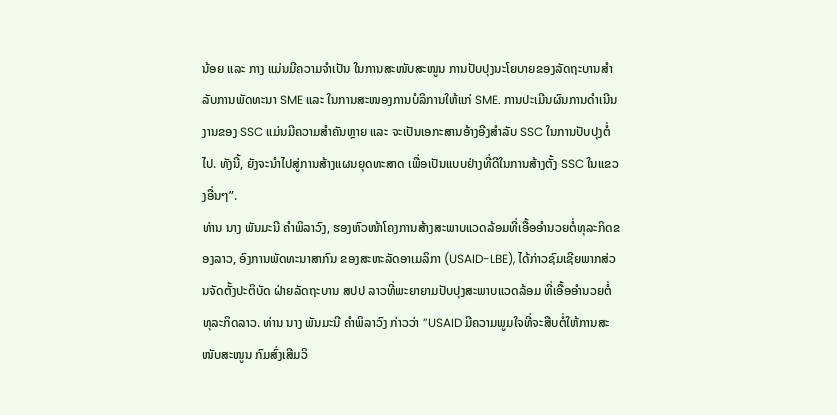ນ້ອຍ ແລະ ກາງ ແມ່ນມີຄວາມຈໍາເປັນ ໃນການສະໜັບສະໜູນ ການປັບປຸງນະໂຍບາຍຂອງລັດຖະບານສໍາລັບການພັດທະນາ SME ແລະ ໃນການສະໜອງການບໍລິການໃຫ້ແກ່ SME. ການປະເມີນຜົນການດໍາເນີນງານຂອງ SSC ແມ່ນມີຄວາມສໍາຄັນຫຼາຍ ແລະ ຈະເປັນເອກະສານອ້າງອີງສໍາລັບ SSC ໃນການປັບປຸງຕໍ່ໄປ. ທັງນີ້, ຍັງຈະນຳໄປສູ່ການສ້າງແຜນຍຸດທະສາດ ເພື່ອເປັນແບບຢ່າງທີ່ດີໃນການສ້າງຕັ້ງ SSC ໃນແຂວງອື່ນໆ”.
ທ່ານ ນາງ ພັນມະນີ ຄຳພິລາວົງ, ຮອງຫົວໜ້າໂຄງການສ້າງສະພາບແວດລ້ອມທີ່ເອື້ອອຳນວຍຕໍ່ທຸລະກິດຂອງລາວ, ອົງການພັດທະນາສາກົນ ຂອງສະຫະລັດອາເມລິກາ (USAID-LBE), ໄດ້ກ່າວຊົມເຊີຍພາກສ່ວນຈັດຕັ້ງປະຕິບັດ ຝ່າຍລັດຖະບານ ສປປ ລາວທີ່ພະຍາຍາມປັບປຸງສະພາບແວດລ້ອມ ທີ່ເອື້ອອໍານວຍຕໍ່ທຸລະກິດລາວ. ທ່ານ ນາງ ພັນມະນີ ຄຳພິລາວົງ ກ່າວວ່າ ”USAID ມີຄວາມພູມໃຈທີ່ຈະສືບຕໍ່ໃຫ້ການສະໜັບສະໜູນ ກົມສົ່ງເສີມວິ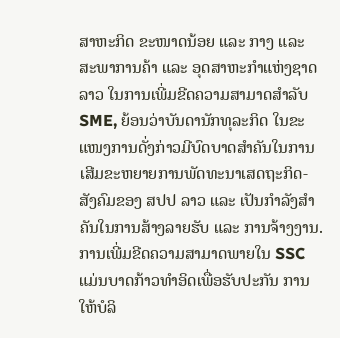ສາຫະກິດ ຂະໜາດນ້ອຍ ແລະ ກາງ ແລະ ສະພາການຄ້າ ແລະ ອຸດສາຫະກຳແຫ່ງຊາດລາວ ໃນການເພີ່ມຂີດຄວາມສາມາດສຳລັບ SME, ຍ້ອນວ່າບັນດານັກທຸລະກິດ ໃນຂະແໜງການດັ່ງກ່າວມີບົດບາດສຳຄັນໃນການເສີມຂະຫຍາຍການພັດທະນາເສດຖະກິດ-ສັງຄົມຂອງ ສປປ ລາວ ແລະ ເປັນກຳລັງສຳຄັນໃນການສ້າງລາຍຮັບ ແລະ ການຈ້າງງານ. ການເພີ່ມຂີດຄວາມສາມາດພາຍໃນ SSC ແມ່ນບາດກ້າວທໍາອິດເພື່ອຮັບປະກັນ ການໃຫ້ບໍລິ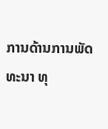ການດ້ານການພັດທະນາ ທຸ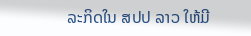ລະກິດໃນ ສປປ ລາວ ໃຫ້ມີ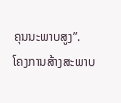ຄຸນນະພາບສູງ”.
ໂຄງການສ້າງສະພາບ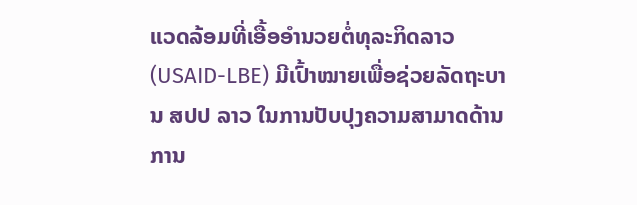ແວດລ້ອມທີ່ເອື້ອອຳນວຍຕໍ່ທຸລະກິດລາວ (USAID-LBE) ມີເປົ້າໝາຍເພື່ອຊ່ວຍລັດຖະບານ ສປປ ລາວ ໃນການປັບປຸງຄວາມສາມາດດ້ານການ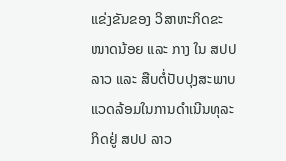ແຂ່ງຂັນຂອງ ວິສາຫະກິດຂະໜາດນ້ອຍ ແລະ ກາງ ໃນ ສປປ ລາວ ແລະ ສືບຕໍ່ປັບປຸງສະພາບແວດລ້ອມໃນການດຳເນີນທຸລະກິດຢູ່ ສປປ ລາວ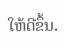ໃຫ້ດີຂຶ້ນ.